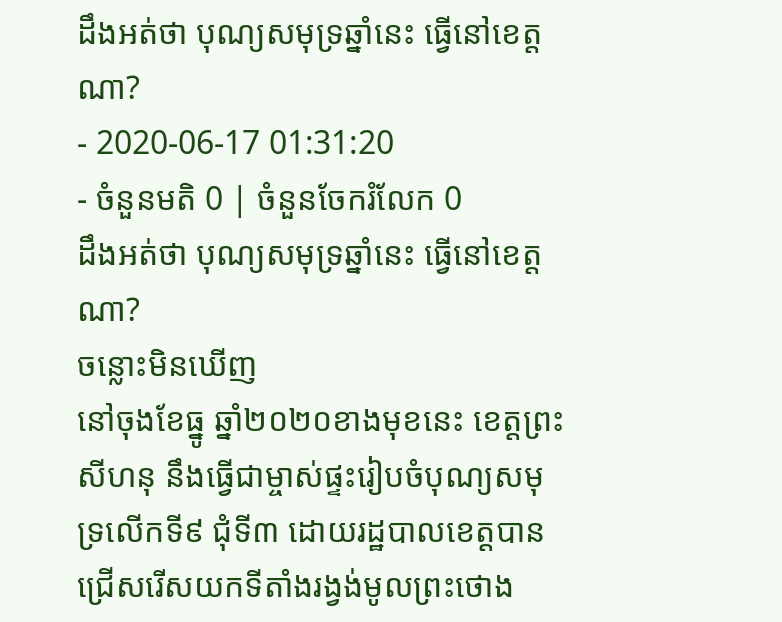ដឹងអត់ថា បុណ្យសមុទ្រឆ្នាំនេះ ធ្វើនៅខេត្តណា?
- 2020-06-17 01:31:20
- ចំនួនមតិ 0 | ចំនួនចែករំលែក 0
ដឹងអត់ថា បុណ្យសមុទ្រឆ្នាំនេះ ធ្វើនៅខេត្តណា?
ចន្លោះមិនឃើញ
នៅចុងខែធ្នូ ឆ្នាំ២០២០ខាងមុខនេះ ខេត្តព្រះសីហនុ នឹងធ្វើជាម្ចាស់ផ្ទះរៀបចំបុណ្យសមុទ្រលើកទី៩ ជុំទី៣ ដោយរដ្ឋបាលខេត្តបានជ្រើសរើសយកទីតាំងរង្វង់មូលព្រះថោង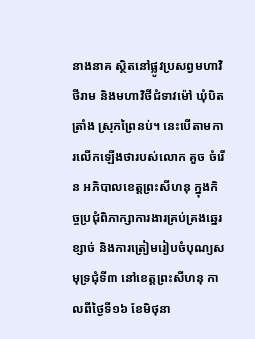នាងនាគ ស្ថិតនៅផ្លូវប្រសព្វមហាវិថីរាម និងមហាវិថីជំទាវម៉ៅ ឃុំបិតត្រាំង ស្រុកព្រៃនប់។ នេះបើតាមការលើកឡើងថារបស់លោក គួច ចំរើន អភិបាលខេត្តព្រះសីហនុ ក្នុងកិច្ចប្រជុំពិភាក្សាការងារគ្រប់គ្រងឆ្នេរខ្សាច់ និងការត្រៀមរៀបចំបុណ្យសមុទ្រជុំទី៣ នៅខេត្តព្រះសីហនុ កាលពីថ្ងៃទី១៦ ខែមិថុនា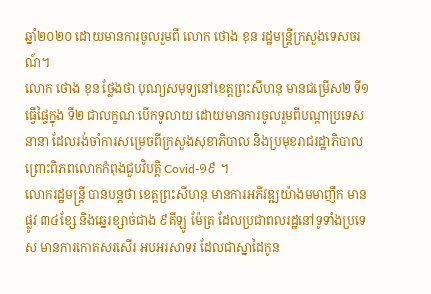ឆ្នាំ២០២០ ដោយមានការចូលរួមពី លោក ថោង ខុន រដ្ឋមន្ត្រីក្រសួងទេសចរណ៍។
លោក ថោង ខុន ថ្លែងថា បុណ្យសមុទ្យនៅខេត្តព្រះសីហនុ មានជម្រើស២ ទី១ ធ្វើផ្ទៃក្នុង ទី២ ជាលក្ខណៈបើកទូលាយ ដោយមានការចូលរួមពីបណ្តាប្រទេសនានា ដែលរង់ចាំការសម្រេចពីក្រសួងសុខាភិបាល និងប្រមុខរាជរដ្ឋាភិបាល ព្រោះពិភពលោកកំពុងជួបវិបត្តិ Covid-១៩ ។
លោករដ្ឋមន្ត្រី បានបន្តថា ខេត្តព្រះសីហនុ មានការអភិវឌ្ឍយ៉ាងមមាញឹក មានផ្លូវ ៣៤ខ្សែ និងឆ្នេរខ្សាច់ជាង ៩គីឡូ ម៉ែត្រ ដែលប្រជាពលរដ្ឋនៅទូទាំងប្រទេស មានការកោតសរសើរ អបអរសាទរ ដែលជាស្នាដៃកូន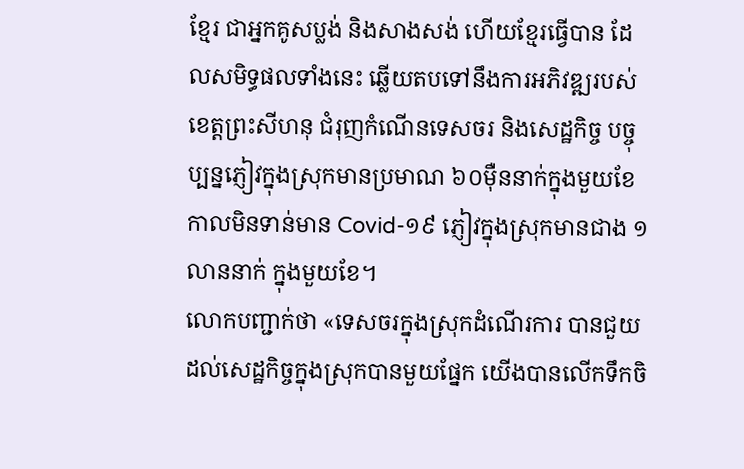ខ្មែរ ជាអ្នកគូសប្លង់ និងសាងសង់ ហើយខ្មែរធ្វើបាន ដែលសមិទ្ធផលទាំងនេះ ឆ្លើយតបទៅនឹងការអភិវឌ្ឍរបស់ខេត្តព្រះសីហនុ ជំរុញកំណើនទេសចរ និងសេដ្ឋកិច្ច បច្ចុប្បន្នភ្ញៀវក្នុងស្រុកមានប្រមាណ ៦០ម៉ឺននាក់ក្នុងមួយខែ កាលមិនទាន់មាន Covid-១៩ ភ្ញៀវក្នុងស្រុកមានជាង ១លាននាក់ ក្នុងមួយខែ។
លោកបញ្ជាក់ថា «ទេសចរក្នុងស្រុកដំណើរការ បានជួយដល់សេដ្ឋកិច្ចក្នុងស្រុកបានមួយផ្នែក យើងបានលើកទឹកចិ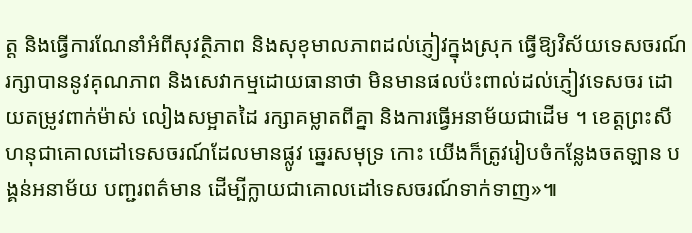ត្ត និងធ្វើការណែនាំអំពីសុវត្ថិភាព និងសុខុមាលភាពដល់ភ្ញៀវក្នុងស្រុក ធ្វើឱ្យវិស័យទេសចរណ៍រក្សាបាននូវគុណភាព និងសេវាកម្មដោយធានាថា មិនមានផលប៉ះពាល់ដល់ភ្ញៀវទេសចរ ដោយតម្រូវពាក់ម៉ាស់ លៀងសម្អាតដៃ រក្សាគម្លាតពីគ្នា និងការធ្វើអនាម័យជាដើម ។ ខេត្តព្រះសីហនុជាគោលដៅទេសចរណ៍ដែលមានផ្លូវ ឆ្នេរសមុទ្រ កោះ យើងក៏ត្រូវរៀបចំកន្លែងចតឡាន បង្គន់អនាម័យ បញ្ជរពត៌មាន ដើម្បីក្លាយជាគោលដៅទេសចរណ៍ទាក់ទាញ»៕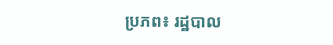ប្រភព៖ រដ្ឋបាល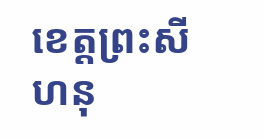ខេត្តព្រះសីហនុ